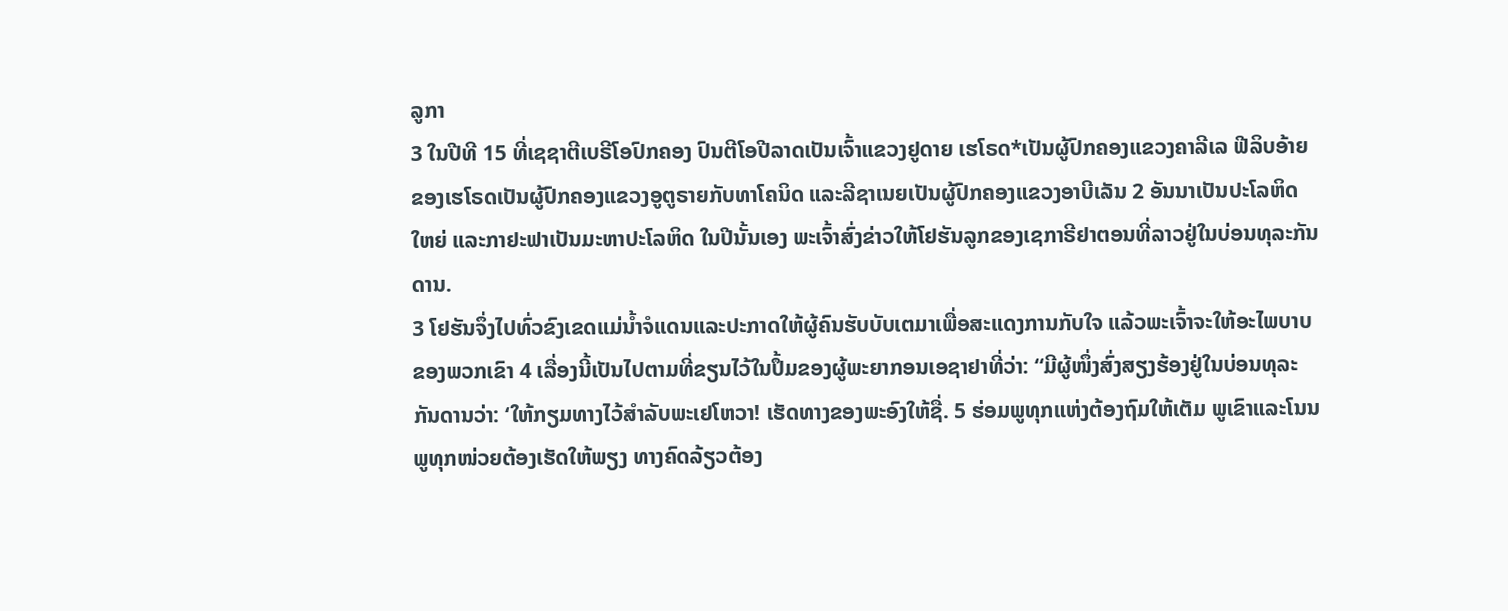ລູກາ
3 ໃນປີທີ 15 ທີ່ເຊຊາຕີເບຣີໂອປົກຄອງ ປົນຕີໂອປີລາດເປັນເຈົ້າແຂວງຢູດາຍ ເຮໂຣດ*ເປັນຜູ້ປົກຄອງແຂວງຄາລີເລ ຟີລິບອ້າຍຂອງເຮໂຣດເປັນຜູ້ປົກຄອງແຂວງອູຕູຣາຍກັບທາໂຄນິດ ແລະລີຊາເນຍເປັນຜູ້ປົກຄອງແຂວງອາບີເລັນ 2 ອັນນາເປັນປະໂລຫິດໃຫຍ່ ແລະກາຢະຟາເປັນມະຫາປະໂລຫິດ ໃນປີນັ້ນເອງ ພະເຈົ້າສົ່ງຂ່າວໃຫ້ໂຢຮັນລູກຂອງເຊກາຣີຢາຕອນທີ່ລາວຢູ່ໃນບ່ອນທຸລະກັນດານ.
3 ໂຢຮັນຈຶ່ງໄປທົ່ວຂົງເຂດແມ່ນ້ຳຈໍແດນແລະປະກາດໃຫ້ຜູ້ຄົນຮັບບັບເຕມາເພື່ອສະແດງການກັບໃຈ ແລ້ວພະເຈົ້າຈະໃຫ້ອະໄພບາບຂອງພວກເຂົາ 4 ເລື່ອງນີ້ເປັນໄປຕາມທີ່ຂຽນໄວ້ໃນປຶ້ມຂອງຜູ້ພະຍາກອນເອຊາຢາທີ່ວ່າ: “ມີຜູ້ໜຶ່ງສົ່ງສຽງຮ້ອງຢູ່ໃນບ່ອນທຸລະກັນດານວ່າ: ‘ໃຫ້ກຽມທາງໄວ້ສຳລັບພະເຢໂຫວາ! ເຮັດທາງຂອງພະອົງໃຫ້ຊື່. 5 ຮ່ອມພູທຸກແຫ່ງຕ້ອງຖົມໃຫ້ເຕັມ ພູເຂົາແລະໂນນພູທຸກໜ່ວຍຕ້ອງເຮັດໃຫ້ພຽງ ທາງຄົດລ້ຽວຕ້ອງ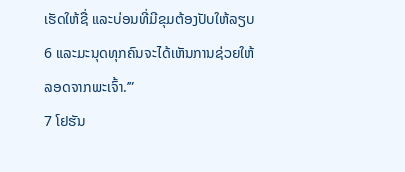ເຮັດໃຫ້ຊື່ ແລະບ່ອນທີ່ມີຂຸມຕ້ອງປັບໃຫ້ລຽບ 6 ແລະມະນຸດທຸກຄົນຈະໄດ້ເຫັນການຊ່ວຍໃຫ້ລອດຈາກພະເຈົ້າ.’”
7 ໂຢຮັນ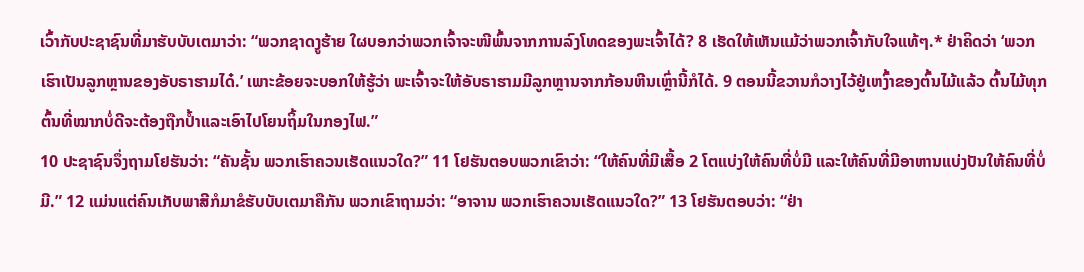ເວົ້າກັບປະຊາຊົນທີ່ມາຮັບບັບເຕມາວ່າ: “ພວກຊາດງູຮ້າຍ ໃຜບອກວ່າພວກເຈົ້າຈະໜີພົ້ນຈາກການລົງໂທດຂອງພະເຈົ້າໄດ້? 8 ເຮັດໃຫ້ເຫັນແມ້ວ່າພວກເຈົ້າກັບໃຈແທ້ໆ.* ຢ່າຄິດວ່າ ‘ພວກເຮົາເປັນລູກຫຼານຂອງອັບຣາຮາມໄດ໋.’ ເພາະຂ້ອຍຈະບອກໃຫ້ຮູ້ວ່າ ພະເຈົ້າຈະໃຫ້ອັບຣາຮາມມີລູກຫຼານຈາກກ້ອນຫີນເຫຼົ່ານີ້ກໍໄດ້. 9 ຕອນນີ້ຂວານກໍວາງໄວ້ຢູ່ເຫງົ້າຂອງຕົ້ນໄມ້ແລ້ວ ຕົ້ນໄມ້ທຸກຕົ້ນທີ່ໝາກບໍ່ດີຈະຕ້ອງຖືກປ້ຳແລະເອົາໄປໂຍນຖິ້ມໃນກອງໄຟ.”
10 ປະຊາຊົນຈຶ່ງຖາມໂຢຮັນວ່າ: “ຄັນຊັ້ນ ພວກເຮົາຄວນເຮັດແນວໃດ?” 11 ໂຢຮັນຕອບພວກເຂົາວ່າ: “ໃຫ້ຄົນທີ່ມີເສື້ອ 2 ໂຕແບ່ງໃຫ້ຄົນທີ່ບໍ່ມີ ແລະໃຫ້ຄົນທີ່ມີອາຫານແບ່ງປັນໃຫ້ຄົນທີ່ບໍ່ມີ.” 12 ແມ່ນແຕ່ຄົນເກັບພາສີກໍມາຂໍຮັບບັບເຕມາຄືກັນ ພວກເຂົາຖາມວ່າ: “ອາຈານ ພວກເຮົາຄວນເຮັດແນວໃດ?” 13 ໂຢຮັນຕອບວ່າ: “ຢ່າ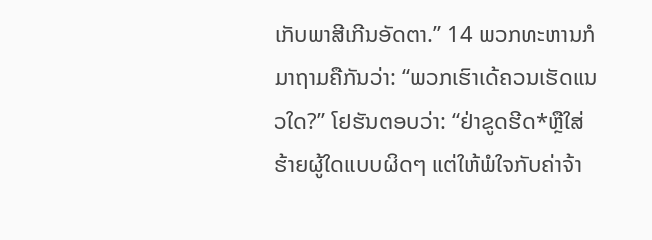ເກັບພາສີເກີນອັດຕາ.” 14 ພວກທະຫານກໍມາຖາມຄືກັນວ່າ: “ພວກເຮົາເດ້ຄວນເຮັດແນວໃດ?” ໂຢຮັນຕອບວ່າ: “ຢ່າຂູດຮີດ*ຫຼືໃສ່ຮ້າຍຜູ້ໃດແບບຜິດໆ ແຕ່ໃຫ້ພໍໃຈກັບຄ່າຈ້າ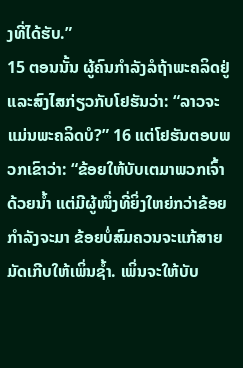ງທີ່ໄດ້ຮັບ.”
15 ຕອນນັ້ນ ຜູ້ຄົນກຳລັງລໍຖ້າພະຄລິດຢູ່ ແລະສົງໄສກ່ຽວກັບໂຢຮັນວ່າ: “ລາວຈະແມ່ນພະຄລິດບໍ?” 16 ແຕ່ໂຢຮັນຕອບພວກເຂົາວ່າ: “ຂ້ອຍໃຫ້ບັບເຕມາພວກເຈົ້າດ້ວຍນ້ຳ ແຕ່ມີຜູ້ໜຶ່ງທີ່ຍິ່ງໃຫຍ່ກວ່າຂ້ອຍກຳລັງຈະມາ ຂ້ອຍບໍ່ສົມຄວນຈະແກ້ສາຍມັດເກີບໃຫ້ເພິ່ນຊ້ຳ. ເພິ່ນຈະໃຫ້ບັບ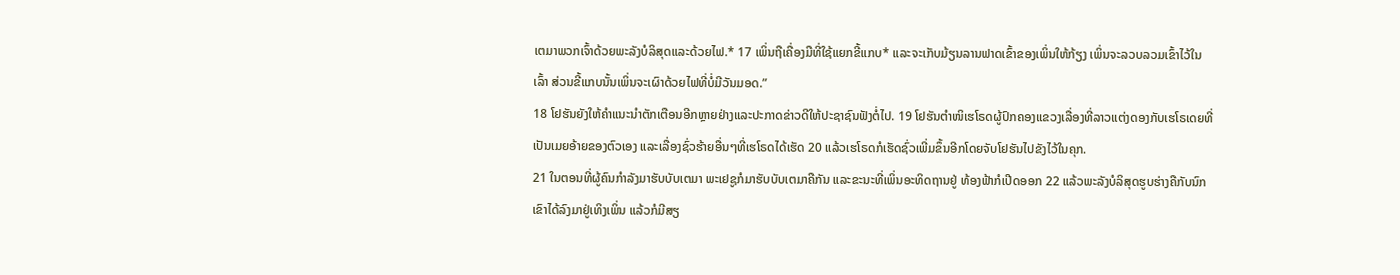ເຕມາພວກເຈົ້າດ້ວຍພະລັງບໍລິສຸດແລະດ້ວຍໄຟ.* 17 ເພິ່ນຖືເຄື່ອງມືທີ່ໃຊ້ແຍກຂີ້ແກບ* ແລະຈະເກັບມ້ຽນລານຟາດເຂົ້າຂອງເພິ່ນໃຫ້ກ້ຽງ ເພິ່ນຈະລວບລວມເຂົ້າໄວ້ໃນເລົ້າ ສ່ວນຂີ້ແກບນັ້ນເພິ່ນຈະເຜົາດ້ວຍໄຟທີ່ບໍ່ມີວັນມອດ.”
18 ໂຢຮັນຍັງໃຫ້ຄຳແນະນຳຕັກເຕືອນອີກຫຼາຍຢ່າງແລະປະກາດຂ່າວດີໃຫ້ປະຊາຊົນຟັງຕໍ່ໄປ. 19 ໂຢຮັນຕຳໜິເຮໂຣດຜູ້ປົກຄອງແຂວງເລື່ອງທີ່ລາວແຕ່ງດອງກັບເຮໂຣເດຍທີ່ເປັນເມຍອ້າຍຂອງຕົວເອງ ແລະເລື່ອງຊົ່ວຮ້າຍອື່ນໆທີ່ເຮໂຣດໄດ້ເຮັດ 20 ແລ້ວເຮໂຣດກໍເຮັດຊົ່ວເພີ່ມຂຶ້ນອີກໂດຍຈັບໂຢຮັນໄປຂັງໄວ້ໃນຄຸກ.
21 ໃນຕອນທີ່ຜູ້ຄົນກຳລັງມາຮັບບັບເຕມາ ພະເຢຊູກໍມາຮັບບັບເຕມາຄືກັນ ແລະຂະນະທີ່ເພິ່ນອະທິດຖານຢູ່ ທ້ອງຟ້າກໍເປີດອອກ 22 ແລ້ວພະລັງບໍລິສຸດຮູບຮ່າງຄືກັບນົກເຂົາໄດ້ລົງມາຢູ່ເທິງເພິ່ນ ແລ້ວກໍມີສຽ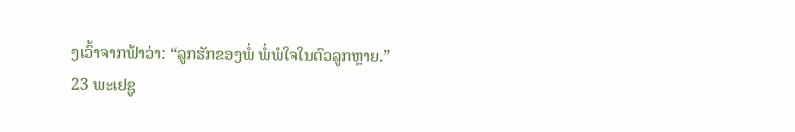ງເວົ້າຈາກຟ້າວ່າ: “ລູກຮັກຂອງພໍ່ ພໍ່ພໍໃຈໃນຕົວລູກຫຼາຍ.”
23 ພະເຢຊູ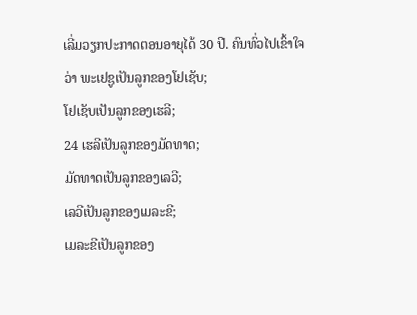ເລີ່ມວຽກປະກາດຕອນອາຍຸໄດ້ 30 ປີ. ຄົນທົ່ວໄປເຂົ້າໃຈວ່າ ພະເຢຊູເປັນລູກຂອງໂຢເຊັບ;
ໂຢເຊັບເປັນລູກຂອງເຮລີ;
24 ເຮລີເປັນລູກຂອງມັດທາດ;
ມັດທາດເປັນລູກຂອງເລວີ;
ເລວີເປັນລູກຂອງເມລະຂີ;
ເມລະຂີເປັນລູກຂອງ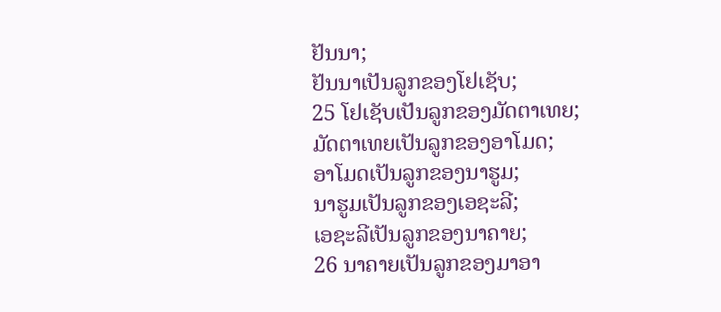ຢັນນາ;
ຢັນນາເປັນລູກຂອງໂຢເຊັບ;
25 ໂຢເຊັບເປັນລູກຂອງມັດຕາເທຍ;
ມັດຕາເທຍເປັນລູກຂອງອາໂມດ;
ອາໂມດເປັນລູກຂອງນາຮູມ;
ນາຮູມເປັນລູກຂອງເອຊະລີ;
ເອຊະລີເປັນລູກຂອງນາຄາຍ;
26 ນາຄາຍເປັນລູກຂອງມາອາ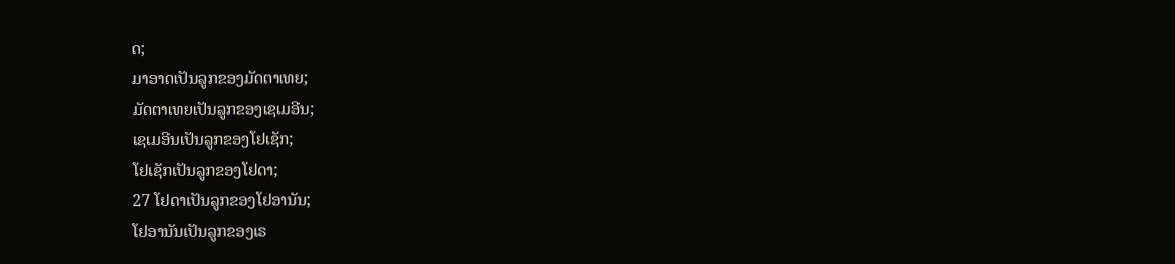ດ;
ມາອາດເປັນລູກຂອງມັດຕາເທຍ;
ມັດຕາເທຍເປັນລູກຂອງເຊເມອີນ;
ເຊເມອີນເປັນລູກຂອງໂຢເຊັກ;
ໂຢເຊັກເປັນລູກຂອງໂຢດາ;
27 ໂຢດາເປັນລູກຂອງໂຢອານັນ;
ໂຢອານັນເປັນລູກຂອງເຣ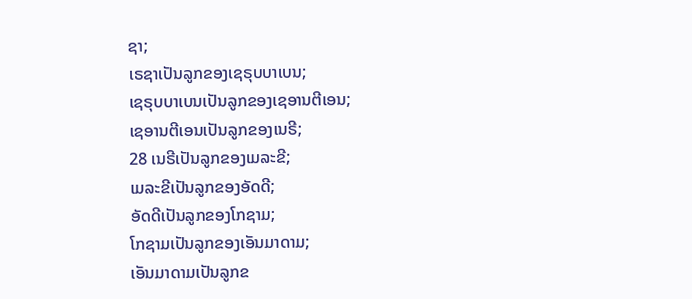ຊາ;
ເຣຊາເປັນລູກຂອງເຊຣຸບບາເບນ;
ເຊຣຸບບາເບນເປັນລູກຂອງເຊອານຕີເອນ;
ເຊອານຕີເອນເປັນລູກຂອງເນຣີ;
28 ເນຣີເປັນລູກຂອງເມລະຂີ;
ເມລະຂີເປັນລູກຂອງອັດດີ;
ອັດດີເປັນລູກຂອງໂກຊາມ;
ໂກຊາມເປັນລູກຂອງເອັນມາດາມ;
ເອັນມາດາມເປັນລູກຂ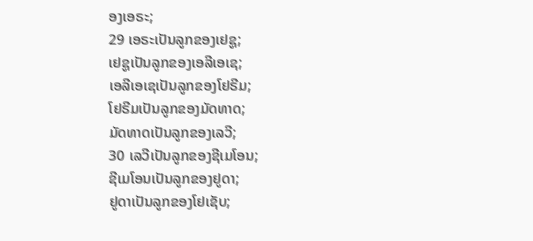ອງເອຣະ;
29 ເອຣະເປັນລູກຂອງເຢຊູ;
ເຢຊູເປັນລູກຂອງເອລີເອເຊ;
ເອລີເອເຊເປັນລູກຂອງໂຢຣີມ;
ໂຢຣີມເປັນລູກຂອງມັດທາດ;
ມັດທາດເປັນລູກຂອງເລວີ;
30 ເລວີເປັນລູກຂອງຊີເມໂອນ;
ຊີເມໂອນເປັນລູກຂອງຢູດາ;
ຢູດາເປັນລູກຂອງໂຢເຊັບ;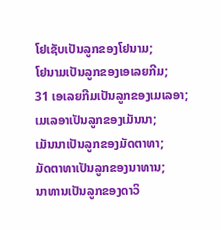ໂຢເຊັບເປັນລູກຂອງໂຢນາມ;
ໂຢນາມເປັນລູກຂອງເອເລຍກີມ;
31 ເອເລຍກີມເປັນລູກຂອງເມເລອາ;
ເມເລອາເປັນລູກຂອງເມັນນາ;
ເມັນນາເປັນລູກຂອງມັດຕາທາ;
ມັດຕາທາເປັນລູກຂອງນາທານ;
ນາທານເປັນລູກຂອງດາວິ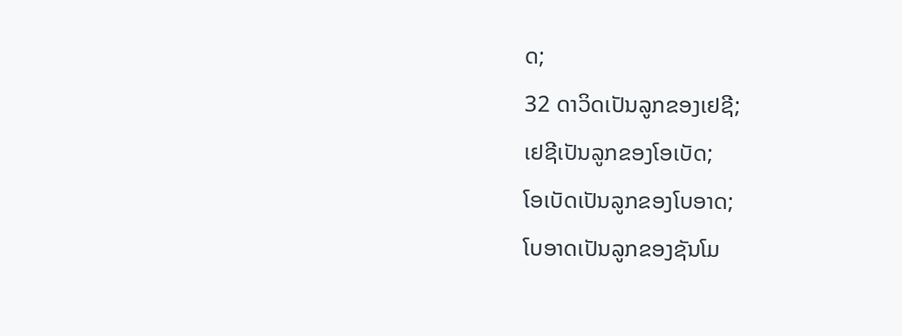ດ;
32 ດາວິດເປັນລູກຂອງເຢຊີ;
ເຢຊີເປັນລູກຂອງໂອເບັດ;
ໂອເບັດເປັນລູກຂອງໂບອາດ;
ໂບອາດເປັນລູກຂອງຊັນໂມ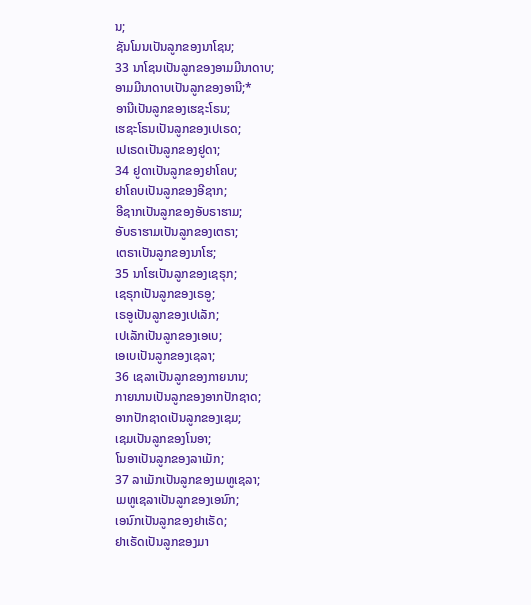ນ;
ຊັນໂມນເປັນລູກຂອງນາໂຊນ;
33 ນາໂຊນເປັນລູກຂອງອາມມີນາດາບ;
ອາມມີນາດາບເປັນລູກຂອງອານີ;*
ອານີເປັນລູກຂອງເຮຊະໂຣນ;
ເຮຊະໂຣນເປັນລູກຂອງເປເຣດ;
ເປເຣດເປັນລູກຂອງຢູດາ;
34 ຢູດາເປັນລູກຂອງຢາໂຄບ;
ຢາໂຄບເປັນລູກຂອງອີຊາກ;
ອີຊາກເປັນລູກຂອງອັບຣາຮາມ;
ອັບຣາຮາມເປັນລູກຂອງເຕຣາ;
ເຕຣາເປັນລູກຂອງນາໂຮ;
35 ນາໂຮເປັນລູກຂອງເຊຣຸກ;
ເຊຣຸກເປັນລູກຂອງເຣອູ;
ເຣອູເປັນລູກຂອງເປເລັກ;
ເປເລັກເປັນລູກຂອງເອເບ;
ເອເບເປັນລູກຂອງເຊລາ;
36 ເຊລາເປັນລູກຂອງກາຍນານ;
ກາຍນານເປັນລູກຂອງອາກປັກຊາດ;
ອາກປັກຊາດເປັນລູກຂອງເຊມ;
ເຊມເປັນລູກຂອງໂນອາ;
ໂນອາເປັນລູກຂອງລາເມັກ;
37 ລາເມັກເປັນລູກຂອງເມທູເຊລາ;
ເມທູເຊລາເປັນລູກຂອງເອນົກ;
ເອນົກເປັນລູກຂອງຢາເຣັດ;
ຢາເຣັດເປັນລູກຂອງມາ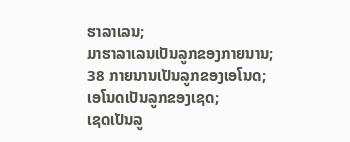ຮາລາເລນ;
ມາຮາລາເລນເປັນລູກຂອງກາຍນານ;
38 ກາຍນານເປັນລູກຂອງເອໂນດ;
ເອໂນດເປັນລູກຂອງເຊດ;
ເຊດເປັນລູ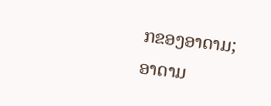ກຂອງອາດາມ;
ອາດາມ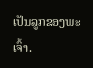ເປັນລູກຂອງພະເຈົ້າ.